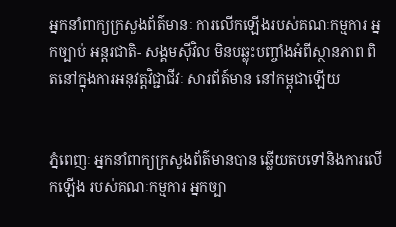អ្នកនាំពាក្យក្រសួងព័ត៌មានៈ ការលើកឡើងរបស់គណៈកម្មការ អ្នកច្បាប់ អន្តរជាតិ- សង្គមស៊ីវិល មិនបឆ្លុះបញ្ចាំងអំពីស្ថានភាព ពិតនៅក្នុងការអនុវត្តវិជ្ជាជីវៈ សារព័ត៍មាន នៅកម្ពុជាឡើយ


ភ្នំពេញៈ អ្នកនាំពាក្យក្រសួងព័ត៌មានបាន ឆ្លើយតបទៅនិងការលើកឡើង របស់គណៈកម្មការ អ្នកច្បា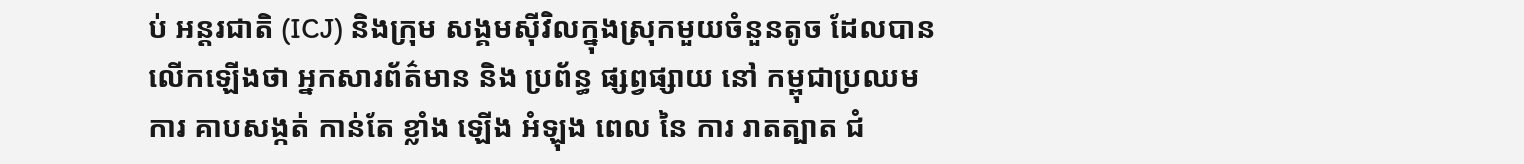ប់ អន្តរជាតិ (ICJ) និងក្រុម សង្គមស៊ីវិលក្នុងស្រុកមួយចំនួនតូច ដែលបានលើកឡើងថា អ្នកសារព័ត៌មាន និង ប្រព័ន្ធ ផ្សព្វផ្សាយ នៅ កម្ពុជាប្រឈម ការ គាបសង្កត់ កាន់តែ ខ្លាំង ឡើង អំឡុង ពេល នៃ ការ រាតត្បាត ជំ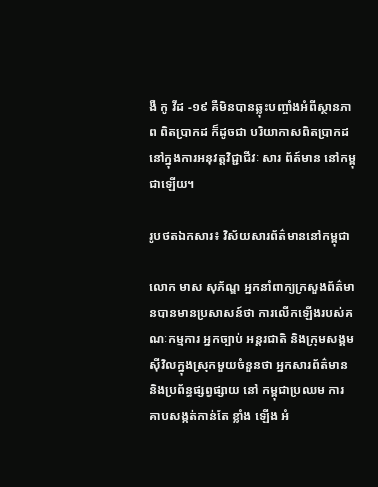ងឺ កូ វីដ -១៩ គឺមិនបានឆ្លុះបញ្ចាំងអំពីស្ថានភាព ពិតប្រាកដ ក៏ដូចជា បរិយាកាសពិតប្រាកដ នៅក្នុងការអនុវត្តវិជ្ជាជីវៈ សារ ព័ត៍មាន នៅកម្ពុជាឡើយ។

រូបថតឯកសារ៖ វិស័យសារព័ត៌មាននៅកម្ពុជា

លោក មាស សុភ័ណ្ឌ អ្នកនាំពាក្យក្រសួងព័ត៌មានបានមានប្រសាសន៍ថា ការលើកឡើងរបស់គណៈកម្មការ អ្នកច្បាប់ អន្តរជាតិ និងក្រុមសង្គមស៊ីវិលក្នុងស្រុកមួយចំនួនថា អ្នកសារព័ត៌មាន និងប្រព័ន្ធផ្សព្វផ្សាយ នៅ កម្ពុជាប្រឈម ការ គាបសង្កត់កាន់តែ ខ្លាំង ឡើង អំ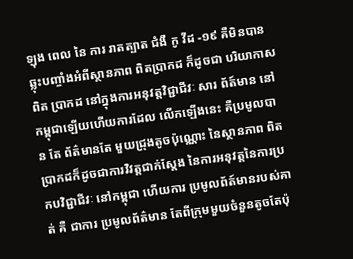ឡុង ពេល នៃ ការ រាតត្បាត ជំងឺ កូ វីដ -១៩ គឺមិនបានឆ្លុះបញ្ចាំងអំពីស្ថានភាព ពិតប្រាកដ ក៏ដូចជា បរិយាកាសពិត ប្រាកដ នៅក្នុងការអនុវត្តវិជ្ជាជីវៈ សារ ព័ត៍មាន នៅកម្ពុជាឡើយហើយការដែល លើកឡើងនេះ គឺប្រមូលបាន តែ ព័ត៌មានតែ មួយជ្រុងតូចប៉ុណ្ណោះ នៃស្ថានភាព ពិត ប្រាកដក៏ដូចជាការវិវត្តជាក់ស្តែង នៃការអនុវត្តនៃការប្រកបវិជ្ជាជីវៈ នៅកម្ពុជា ហើយការ ប្រមូលព័ត៍មានរបស់គាត់ គឺ ជាការ ប្រមូលព័ត៌មាន តែពីក្រុមមួយចំនួនតូចតែប៉ុ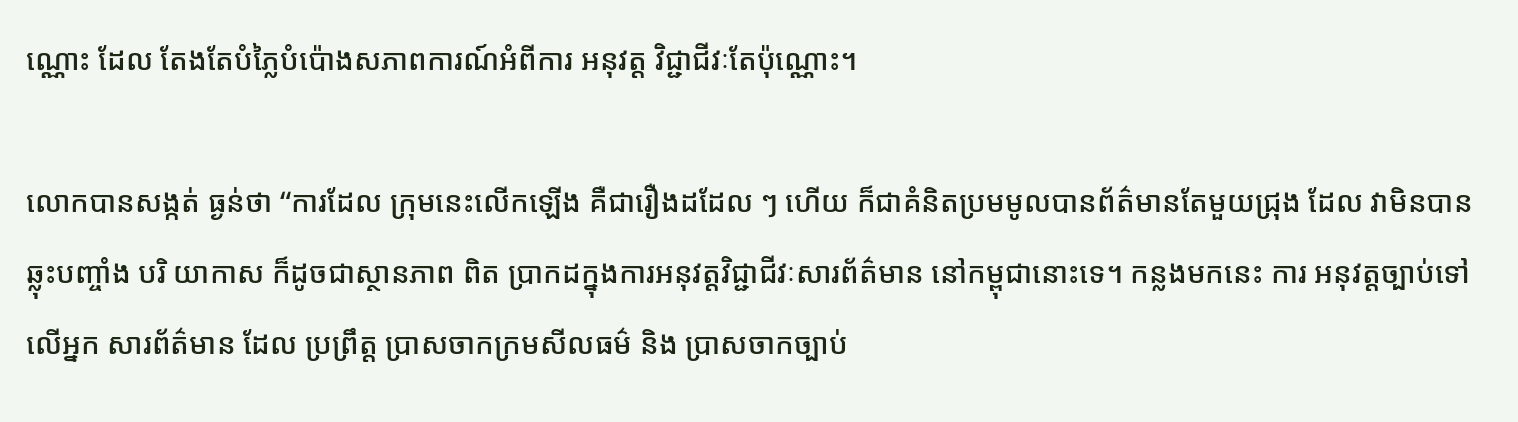ណ្ណោះ ដែល តែងតែបំភ្លៃបំប៉ោងសភាពការណ៍អំពីការ អនុវត្ត វិជ្ជាជីវៈតែប៉ុណ្ណោះ។

លោកបានសង្កត់ ធ្ងន់ថា “ការដែល ក្រុមនេះលើកឡើង គឺជារឿងដដែល ៗ ហើយ ក៏ជាគំនិតប្រមមូលបានព័ត៌មានតែមួយជ្រុង ដែល វាមិនបាន ឆ្លុះបញ្ចាំង បរិ យាកាស ក៏ដូចជាស្ថានភាព ពិត ប្រាកដក្នុងការអនុវត្តវិជ្ជាជីវៈសារព័ត៌មាន នៅកម្ពុជានោះទេ។ កន្លងមកនេះ ការ អនុវត្តច្បាប់ទៅលើអ្នក សារព័ត៌មាន ដែល ប្រព្រឹត្ត ប្រាសចាកក្រមសីលធម៌ និង ប្រាសចាកច្បាប់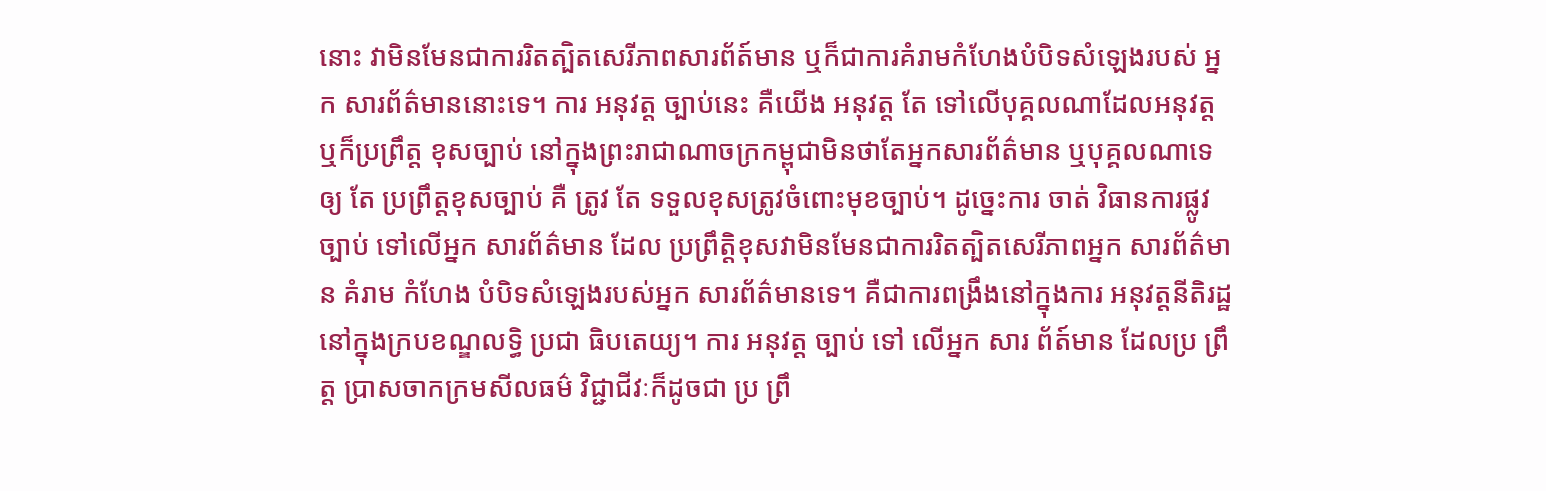នោះ វាមិនមែនជាការរិតត្បិតសេរីភាពសារព័ត៍មាន ឬក៏ជាការគំរាមកំហែងបំបិទសំឡេងរបស់ អ្នក សារព័ត៌មាននោះទេ។ ការ អនុវត្ត ច្បាប់នេះ គឺយើង អនុវត្ត តែ ទៅលើបុគ្គលណាដែលអនុវត្ត ឬក៏ប្រព្រឹត្ត ខុសច្បាប់ នៅក្នុងព្រះរាជាណាចក្រកម្ពុជាមិនថាតែអ្នកសារព័ត៌មាន ឬបុគ្គលណាទេ ឲ្យ តែ ប្រព្រឹត្តខុសច្បាប់ គឺ ត្រូវ តែ ទទួលខុសត្រូវចំពោះមុខច្បាប់។ ដូច្នេះការ ចាត់ វិធានការផ្លូវច្បាប់ ទៅលើអ្នក សារព័ត៌មាន ដែល ប្រព្រឹត្តិខុសវាមិនមែនជាការរិតត្បិតសេរីភាពអ្នក សារព័ត៌មាន គំរាម កំហែង បំបិទសំឡេងរបស់អ្នក សារព័ត៌មានទេ។ គឺជាការពង្រឹងនៅក្នុងការ អនុវត្តនីតិរដ្ឋនៅក្នុងក្របខណ្ឌលទ្ធិ ប្រជា ធិបតេយ្យ។ ការ អនុវត្ត ច្បាប់ ទៅ លើអ្នក សារ ព័ត៍មាន ដែលប្រ ព្រឹត្ត ប្រាសចាកក្រមសីលធម៌ វិជ្ជាជីវៈក៏ដូចជា ប្រ ព្រឹ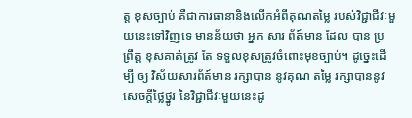ត្ត ខុសច្បាប់ គឺជាការធានានិងលើកអំពីគុណតម្លៃ របស់វិជ្ជាជីវៈមួយនេះទៅវិញទេ មានន័យថា អ្នក សារ ព័ត៍មាន ដែល បាន ប្រព្រឹត្ត ខុសគាត់ត្រូវ តែ ទទួលខុសត្រូវចំពោះមុខច្បាប់។ ដូច្នេះដើម្បី ឲ្យ វិស័យសារព័ត៍មាន រក្សាបាន នូវគុណ តម្លៃ រក្សាបាននូវសេចក្តីថ្លៃថ្នូរ នៃវិជ្ជាជីវៈមួយនេះដូ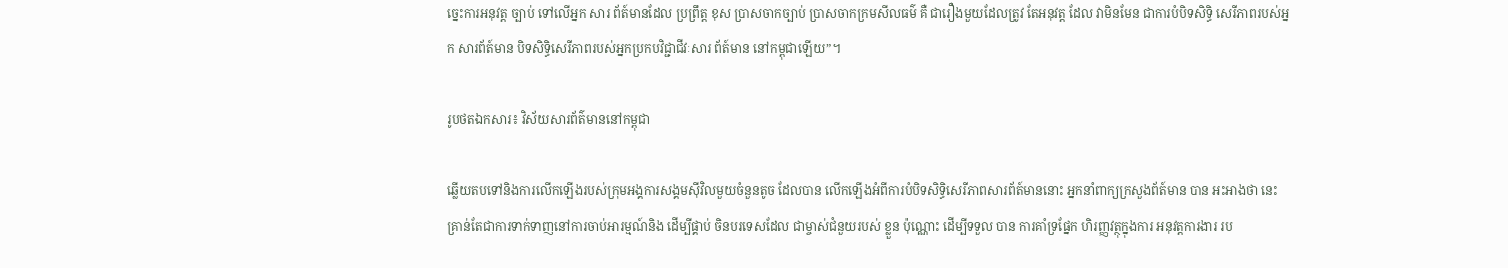ច្នេះការអនុវត្ត ច្បាប់ ទៅលើអ្នក សារ ព័ត៍មានដែល ប្រព្រឹត្ត ខុស ប្រាសចាកច្បាប់ ប្រាសចាកក្រមសីលធម៌ គឺ ជារឿងមួយដែលត្រូវ តែអនុវត្ត ដែល វាមិនមែន ជាការបំបិទសិទ្ធិ សេរីភាពរបស់អ្នក សារព័ត៍មាន បិទសិទ្ធិសេរីភាពរបស់អ្នកប្រកបវិជ្ជាជីវៈសារ ព័ត៍មាន នៅកម្ពុជាឡើយ”។

រូបថតឯកសារ៖ វិស័យសារព័ត៌មាននៅកម្ពុជា

ឆ្លើយតបទៅនិងការលើកឡើងរបស់ក្រុមអង្គការសង្គមស៊ីវិលមួយចំនួនតូច ដែលបាន លើកឡើងអំពីការបំបិទសិទ្ធិសេរីភាពសារព័ត៍មាននោះ អ្នកនាំពាក្យក្រសួងព័ត៍មាន បាន អះអាងថា នេះគ្រាន់តែជាការទាក់ទាញនៅការចាប់អារម្មណ៍និង ដើម្បីផ្គាប់ ចិនបរទេសដែល ជាម្ចាស់ជំនួយរបស់ ខ្លួន ប៉ុណ្ណោះ ដើម្បីទទួល បាន ការគាំទ្រផ្នែក ហិរញ្ញវត្ថុក្នុងការ អនុវត្តការងារ រប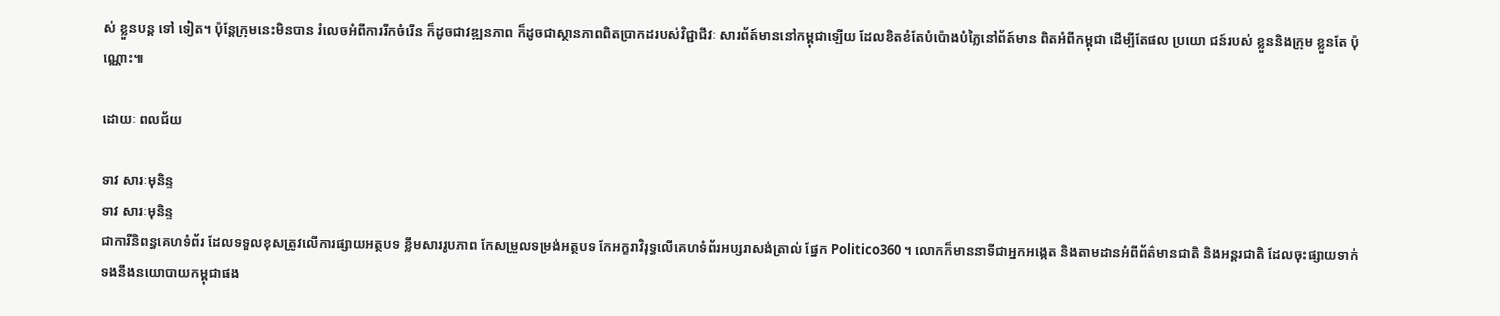ស់ ខ្លួនបន្ត ទៅ ទៀត។ ប៉ុន្តែក្រុមនេះមិនបាន រំលេចអំពីការរីកចំរើន ក៏ដូចជាវឌ្ឍនភាព ក៏ដូចជាស្ថានភាពពិតប្រាកដរបស់វិជ្ជាជីវៈ សារព័ត៍មាននៅកម្ពុជាឡើយ ដែលខិតខំតែបំប៉ោងបំភ្លៃនៅព័ត៍មាន ពិតអំពីកម្ពុជា ដើម្បីតែផល ប្រយោ ជន៍របស់ ខ្លួននិងក្រុម ខ្លួនតែ ប៉ុណ្ណោះ៕

ដោយៈ ពលជ័យ

ទាវ សារៈមុនិន្ទ
ទាវ សារៈមុនិន្ទ
ជាការីនិពន្ធគេហទំព័រ ដែលទទួលខុសត្រូវលើការផ្សាយអត្ថបទ ខ្លឹមសាររូបភាព កែសម្រួលទម្រង់អត្ថបទ កែអក្ខរាវិរុទ្ធលើគេហទំព័រអប្សរាសង់ត្រាល់ ផ្នែក Politico360 ។ លោកក៏មាននាទីជាអ្នកអង្កេត និងតាមដានអំពីព័ត៌មានជាតិ និងអន្តរជាតិ ដែលចុះផ្សាយទាក់ទងនឹងនយោបាយកម្ពុជាផង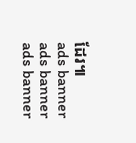ដែរ៕
ads banner
ads banner
ads banner